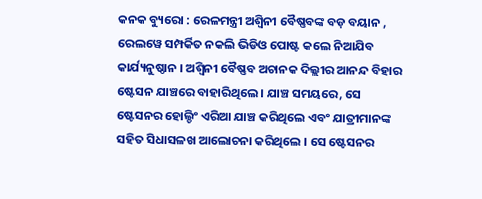କନକ ବ୍ୟୁରୋ : ରେଳମନ୍ତ୍ରୀ ଅଶ୍ୱିନୀ ବୈଷ୍ଣବଙ୍କ ବଡ଼ ବୟାନ , ରେଲୱେ ସମ୍ପର୍କିତ ନକଲି ଭିଡିଓ ପୋଷ୍ଟ କଲେ ନିଆଯିବ କାର୍ଯ୍ୟନୁଷ୍ଠାନ । ଅଶ୍ୱିନୀ ବୈଷ୍ଣବ ଅଚାନକ ଦିଲ୍ଲୀର ଆନନ୍ଦ ବିହାର ଷ୍ଟେସନ ଯାଞ୍ଚରେ ବାହାରିଥିଲେ । ଯାଞ୍ଚ ସମୟରେ, ସେ ଷ୍ଟେସନର ହୋଲ୍ଡିଂ ଏରିଆ ଯାଞ୍ଚ କରିଥିଲେ ଏବଂ ଯାତ୍ରୀମାନଙ୍କ ସହିତ ସିଧାସଳଖ ଆଲୋଚନା କରିଥିଲେ । ସେ ଷ୍ଟେସନର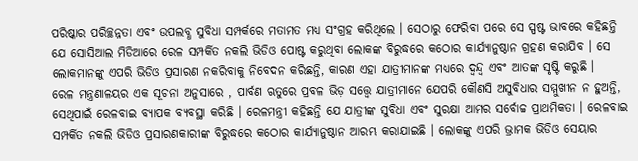ପରିଷ୍କାର ପରିଚ୍ଛନ୍ନତା ଏବଂ ଉପଲବ୍ଧ ସୁବିଧା ସମ୍ପର୍କରେ ମତାମତ ମଧ୍ୟ ସଂଗ୍ରହ କରିଥିଲେ । ସେଠାରୁ ଫେରିବା ପରେ ସେ ସ୍ପଷ୍ଟ ଭାବରେ କହିଛନ୍ତି ଯେ ସୋସିଆଲ ମିଡିଆରେ ରେଳ ସମ୍ପର୍କିତ ନକଲି ଭିଡିଓ ପୋଷ୍ଟ କରୁଥିବା ଲୋକଙ୍କ ବିରୁଦ୍ଧରେ କଠୋର କାର୍ଯ୍ୟାନୁଷ୍ଠାନ ଗ୍ରହଣ କରାଯିବ । ସେ ଲୋକମାନଙ୍କୁ ଏପରି ଭିଡିଓ ପ୍ରସାରଣ ନକରିବାକୁ ନିବେଦନ କରିଛନ୍ତି, କାରଣ ଏହା ଯାତ୍ରୀମାନଙ୍କ ମଧ୍ୟରେ ଦ୍ୱନ୍ଦ୍ୱ ଏବଂ ଆତଙ୍କ ସୃଷ୍ଟି କରୁଛି ।
ରେଳ ମନ୍ତ୍ରଣାଳୟର ଏକ ସୂଚନା ଅନୁସାରେ , ପାର୍ବଣ ଋତୁରେ ପ୍ରବଳ ଭିଡ଼ ସତ୍ତ୍ୱେ ଯାତ୍ରୀମାନେ ଯେପରି କୌଣସି ଅସୁବିଧାର ସମ୍ମୁଖୀନ ନ ହୁଅନ୍ତି, ସେଥିପାଇଁ ରେଳବାଇ ବ୍ୟାପକ ବ୍ୟବସ୍ଥା କରିଛି । ରେଳମନ୍ତ୍ରୀ କହିଛନ୍ତି ଯେ ଯାତ୍ରୀଙ୍କ ସୁବିଧା ଏବଂ ସୁରକ୍ଷା ଆମର ସର୍ବୋଚ୍ଚ ପ୍ରାଥମିକତା । ରେଳବାଇ ସମ୍ପର୍କିତ ନକଲି ଭିଡିଓ ପ୍ରସାରଣକାରୀଙ୍କ ବିରୁଦ୍ଧରେ କଠୋର କାର୍ଯ୍ୟାନୁଷ୍ଠାନ ଆରମ୍ଭ କରାଯାଇଛି । ଲୋକଙ୍କୁ ଏପରି ଭ୍ରାମକ ଭିଡିଓ ସେୟାର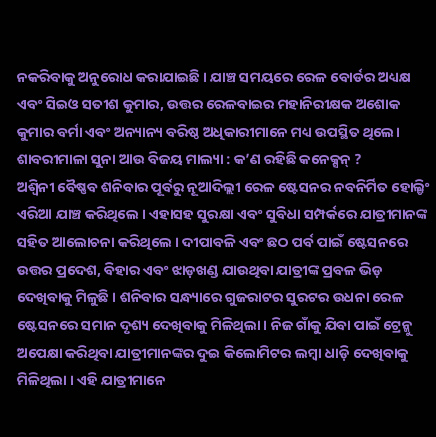ନକରିବାକୁ ଅନୁରୋଧ କରାଯାଇଛି । ଯାଞ୍ଚ ସମୟରେ ରେଳ ବୋର୍ଡର ଅଧ୍ୟକ୍ଷ ଏବଂ ସିଇଓ ସତୀଶ କୁମାର, ଉତ୍ତର ରେଳବାଇର ମହାନିରୀକ୍ଷକ ଅଶୋକ କୁମାର ବର୍ମା ଏବଂ ଅନ୍ୟାନ୍ୟ ବରିଷ୍ଠ ଅଧିକାରୀମାନେ ମଧ୍ୟ ଉପସ୍ଥିତ ଥିଲେ।
ଶାବରୀମାଳା ସୁନା ଆଉ ବିଜୟ ମାଲ୍ୟା : କ’ଣ ରହିଛି କନେକ୍ସନ୍ ?
ଅଶ୍ୱିନୀ ବୈଷ୍ଣବ ଶନିବାର ପୂର୍ବରୁ ନୂଆଦିଲ୍ଲୀ ରେଳ ଷ୍ଟେସନର ନବନିର୍ମିତ ହୋଲ୍ଡିଂ ଏରିଆ ଯାଞ୍ଚ କରିଥିଲେ । ଏହାସହ ସୁରକ୍ଷା ଏବଂ ସୁବିଧା ସମ୍ପର୍କରେ ଯାତ୍ରୀମାନଙ୍କ ସହିତ ଆଲୋଚନା କରିଥିଲେ । ଦୀପାବଳି ଏବଂ ଛଠ ପର୍ବ ପାଇଁ ଷ୍ଟେସନରେ ଉତ୍ତର ପ୍ରଦେଶ, ବିହାର ଏବଂ ଝାଡ଼ଖଣ୍ଡ ଯାଉଥିବା ଯାତ୍ରୀଙ୍କ ପ୍ରବଳ ଭିଡ଼ ଦେଖିବାକୁ ମିଳୁଛି । ଶନିବାର ସନ୍ଧ୍ୟାରେ ଗୁଜରାଟର ସୁରଟର ଉଧନା ରେଳ ଷ୍ଟେସନରେ ସମାନ ଦୃଶ୍ୟ ଦେଖିବାକୁ ମିଳିଥିଲା । ନିଜ ଗାଁକୁ ଯିବା ପାଇଁ ଟ୍ରେନ୍କୁ ଅପେକ୍ଷା କରିଥିବା ଯାତ୍ରୀମାନଙ୍କର ଦୁଇ କିଲୋମିଟର ଲମ୍ବା ଧାଡ଼ି ଦେଖିବାକୁ ମିଳିଥିଲା । ଏହି ଯାତ୍ରୀମାନେ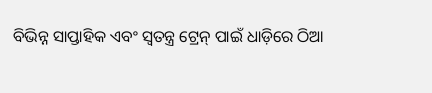ବିଭିନ୍ନ ସାପ୍ତାହିକ ଏବଂ ସ୍ୱତନ୍ତ୍ର ଟ୍ରେନ୍ ପାଇଁ ଧାଡ଼ିରେ ଠିଆ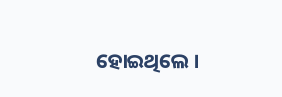ହୋଇଥିଲେ ।